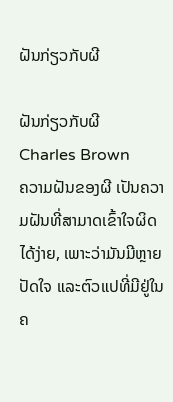ຝັນກ່ຽວກັບຜີ

ຝັນກ່ຽວກັບຜີ
Charles Brown
ຄວາມຝັນຂອງຜີ ເປັນຄວາມຝັນທີ່ສາມາດເຂົ້າໃຈຜິດໄດ້ງ່າຍ, ເພາະວ່າມັນມີຫຼາຍປັດໃຈ ແລະຕົວແປທີ່ມີຢູ່ໃນຄ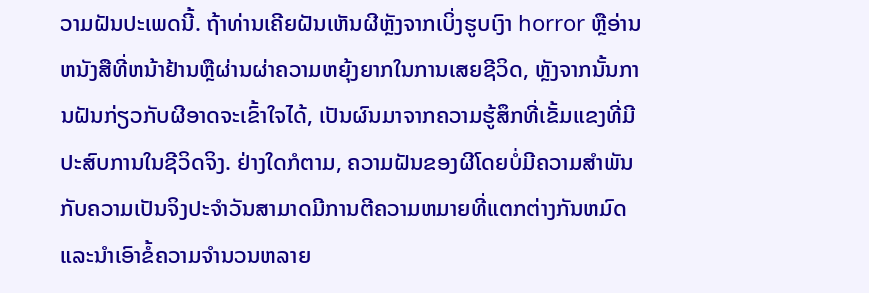ວາມຝັນປະເພດນີ້. ຖ້າທ່ານເຄີຍຝັນເຫັນຜີຫຼັງຈາກເບິ່ງຮູບເງົາ horror ຫຼືອ່ານຫນັງສືທີ່ຫນ້າຢ້ານຫຼືຜ່ານຜ່າຄວາມຫຍຸ້ງຍາກໃນການເສຍຊີວິດ, ຫຼັງຈາກນັ້ນການຝັນກ່ຽວກັບຜີອາດຈະເຂົ້າໃຈໄດ້, ເປັນຜົນມາຈາກຄວາມຮູ້ສຶກທີ່ເຂັ້ມແຂງທີ່ມີປະສົບການໃນຊີວິດຈິງ. ຢ່າງໃດກໍຕາມ, ຄວາມຝັນຂອງຜີໂດຍບໍ່ມີຄວາມສໍາພັນກັບຄວາມເປັນຈິງປະຈໍາວັນສາມາດມີການຕີຄວາມຫມາຍທີ່ແຕກຕ່າງກັນຫມົດແລະນໍາເອົາຂໍ້ຄວາມຈໍານວນຫລາຍ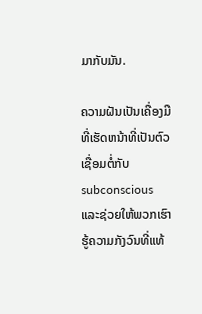ມາກັບມັນ.

ຄວາມຝັນເປັນເຄື່ອງມືທີ່ເຮັດຫນ້າທີ່ເປັນຕົວເຊື່ອມຕໍ່ກັບ subconscious ແລະຊ່ວຍໃຫ້ພວກເຮົາຮູ້ຄວາມກັງວົນທີ່ແທ້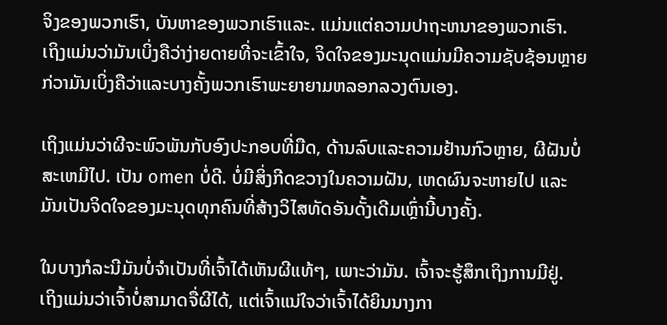ຈິງຂອງພວກເຮົາ, ບັນຫາຂອງພວກເຮົາແລະ. ແມ່ນແຕ່ຄວາມປາຖະຫນາຂອງພວກເຮົາ. ເຖິງແມ່ນວ່າມັນເບິ່ງຄືວ່າງ່າຍດາຍທີ່ຈະເຂົ້າໃຈ, ຈິດໃຈຂອງມະນຸດແມ່ນມີຄວາມຊັບຊ້ອນຫຼາຍກ່ວາມັນເບິ່ງຄືວ່າແລະບາງຄັ້ງພວກເຮົາພະຍາຍາມຫລອກລວງຕົນເອງ.

ເຖິງແມ່ນວ່າຜີຈະພົວພັນກັບອົງປະກອບທີ່ມືດ, ດ້ານລົບແລະຄວາມຢ້ານກົວຫຼາຍ, ຜີຝັນບໍ່ສະເຫມີໄປ. ເປັນ omen ບໍ່ດີ. ບໍ່ມີສິ່ງກີດຂວາງໃນຄວາມຝັນ, ເຫດຜົນຈະຫາຍໄປ ແລະມັນເປັນຈິດໃຈຂອງມະນຸດທຸກຄົນທີ່ສ້າງວິໄສທັດອັນດັ້ງເດີມເຫຼົ່ານີ້ບາງຄັ້ງ.

ໃນບາງກໍລະນີມັນບໍ່ຈໍາເປັນທີ່ເຈົ້າໄດ້ເຫັນຜີແທ້ໆ, ເພາະວ່າມັນ. ເຈົ້າຈະຮູ້ສຶກເຖິງການມີຢູ່. ເຖິງແມ່ນວ່າເຈົ້າບໍ່ສາມາດຈື່ຜີໄດ້, ແຕ່ເຈົ້າແນ່ໃຈວ່າເຈົ້າໄດ້ຍິນນາງກາ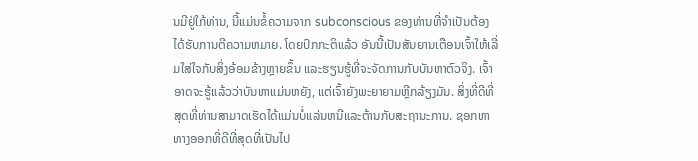ນມີຢູ່ໃກ້ທ່ານ, ນີ້ແມ່ນຂໍ້ຄວາມຈາກ subconscious ຂອງທ່ານທີ່ຈໍາເປັນຕ້ອງໄດ້ຮັບການຕີຄວາມຫມາຍ. ໂດຍປົກກະຕິແລ້ວ ອັນນີ້ເປັນສັນຍານເຕືອນເຈົ້າໃຫ້ເລີ່ມໃສ່ໃຈກັບສິ່ງອ້ອມຂ້າງຫຼາຍຂຶ້ນ ແລະຮຽນຮູ້ທີ່ຈະຈັດການກັບບັນຫາຕົວຈິງ. ເຈົ້າອາດຈະຮູ້ແລ້ວວ່າບັນຫາແມ່ນຫຍັງ, ແຕ່ເຈົ້າຍັງພະຍາຍາມຫຼີກລ້ຽງມັນ. ສິ່ງທີ່ດີທີ່ສຸດທີ່ທ່ານສາມາດເຮັດໄດ້ແມ່ນບໍ່ແລ່ນຫນີແລະຕ້ານກັບສະຖານະການ. ຊອກຫາທາງອອກທີ່ດີທີ່ສຸດທີ່ເປັນໄປ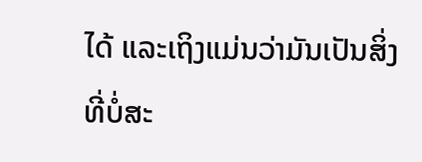ໄດ້ ແລະເຖິງແມ່ນວ່າມັນເປັນສິ່ງທີ່ບໍ່ສະ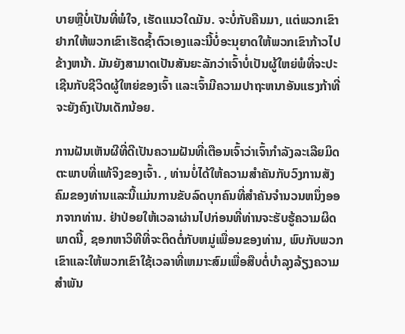ບາຍຫຼືບໍ່ເປັນທີ່ພໍໃຈ, ເຮັດແນວໃດມັນ. ຈະບໍ່ກັບຄືນມາ, ແຕ່ພວກເຂົາຢາກໃຫ້ພວກເຂົາເຮັດຊ້ຳຕົວເອງແລະນີ້ບໍ່ອະນຸຍາດໃຫ້ພວກເຂົາກ້າວໄປຂ້າງຫນ້າ. ມັນຍັງສາມາດເປັນສັນຍະລັກວ່າເຈົ້າບໍ່ເປັນຜູ້ໃຫຍ່ພໍທີ່ຈະປະເຊີນກັບຊີວິດຜູ້ໃຫຍ່ຂອງເຈົ້າ ແລະເຈົ້າມີຄວາມປາຖະຫນາອັນແຮງກ້າທີ່ຈະຍັງຄົງເປັນເດັກນ້ອຍ.

ການຝັນເຫັນຜີທີ່ດີເປັນຄວາມຝັນທີ່ເຕືອນເຈົ້າວ່າເຈົ້າກໍາລັງລະເລີຍມິດຕະພາບທີ່ແທ້ຈິງຂອງເຈົ້າ. , ທ່ານບໍ່ໄດ້ໃຫ້ຄວາມສໍາຄັນກັບວົງການສັງຄົມຂອງທ່ານແລະນີ້ແມ່ນການຂັບລົດບຸກຄົນທີ່ສໍາຄັນຈໍານວນຫນຶ່ງອອກຈາກທ່ານ. ຢ່າປ່ອຍໃຫ້ເວລາຜ່ານໄປກ່ອນທີ່ທ່ານຈະຮັບຮູ້ຄວາມຜິດພາດນີ້, ຊອກຫາວິທີທີ່ຈະຕິດຕໍ່ກັບຫມູ່ເພື່ອນຂອງທ່ານ, ພົບກັບພວກເຂົາແລະໃຫ້ພວກເຂົາໃຊ້ເວລາທີ່ເຫມາະສົມເພື່ອສືບຕໍ່ບໍາລຸງລ້ຽງຄວາມສໍາພັນ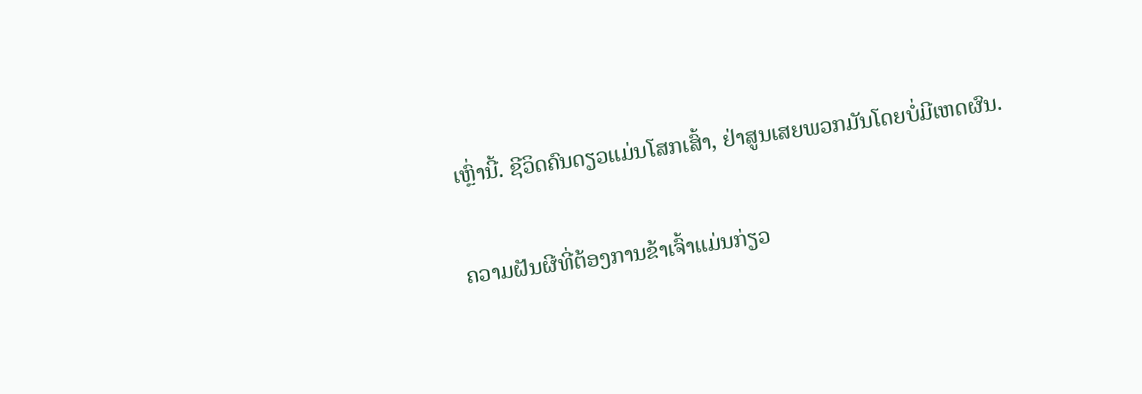ເຫຼົ່ານີ້. ຊີວິດຄົນດຽວແມ່ນໂສກເສົ້າ, ຢ່າສູນເສຍພວກມັນໂດຍບໍ່ມີເຫດຜົນ.

ຄວາມຝັນຜີທີ່ຕ້ອງການຂ້າເຈົ້າແມ່ນກ່ຽວ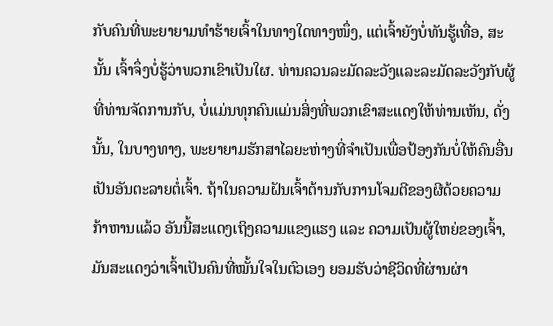ກັບຄົນທີ່ພະຍາຍາມທຳຮ້າຍເຈົ້າໃນທາງໃດທາງໜຶ່ງ, ແຕ່ເຈົ້າຍັງບໍ່ທັນຮູ້ເທື່ອ, ສະນັ້ນ ເຈົ້າຈຶ່ງບໍ່ຮູ້ວ່າພວກເຂົາເປັນໃຜ. ທ່ານຄວນລະມັດລະວັງແລະລະມັດລະວັງກັບຜູ້ທີ່ທ່ານຈັດການກັບ, ບໍ່ແມ່ນທຸກຄົນແມ່ນສິ່ງທີ່ພວກເຂົາສະແດງໃຫ້ທ່ານເຫັນ, ດັ່ງນັ້ນ, ໃນບາງທາງ, ພະຍາຍາມຮັກສາໄລຍະຫ່າງທີ່ຈໍາເປັນເພື່ອປ້ອງກັນບໍ່ໃຫ້ຄົນອື່ນເປັນອັນຕະລາຍຕໍ່ເຈົ້າ. ຖ້າໃນຄວາມຝັນເຈົ້າຕ້ານກັບການໂຈມຕີຂອງຜີດ້ວຍຄວາມກ້າຫານແລ້ວ ອັນນີ້ສະແດງເຖິງຄວາມແຂງແຮງ ແລະ ຄວາມເປັນຜູ້ໃຫຍ່ຂອງເຈົ້າ, ມັນສະແດງວ່າເຈົ້າເປັນຄົນທີ່ໝັ້ນໃຈໃນຕົວເອງ ຍອມຮັບວ່າຊີວິດທີ່ຜ່ານຜ່າ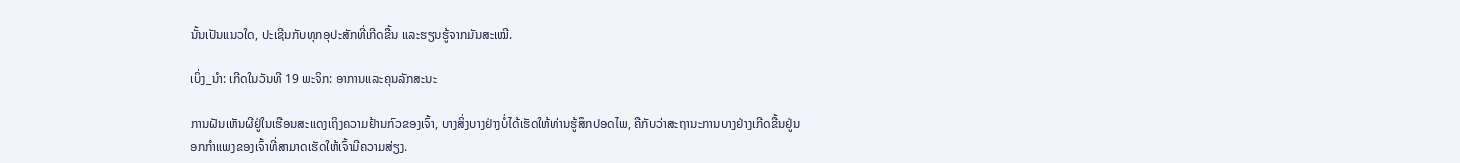ນັ້ນເປັນແນວໃດ, ປະເຊີນກັບທຸກອຸປະສັກທີ່ເກີດຂື້ນ ແລະຮຽນຮູ້ຈາກມັນສະເໝີ.

ເບິ່ງ_ນຳ: ເກີດໃນວັນທີ 19 ພະຈິກ: ອາການແລະຄຸນລັກສະນະ

ການຝັນເຫັນຜີຢູ່ໃນເຮືອນສະແດງເຖິງຄວາມຢ້ານກົວຂອງເຈົ້າ, ບາງສິ່ງບາງຢ່າງບໍ່ໄດ້ເຮັດໃຫ້ທ່ານຮູ້ສຶກປອດໄພ, ຄືກັບວ່າສະຖານະການບາງຢ່າງເກີດຂື້ນຢູ່ນອກກໍາແພງຂອງເຈົ້າທີ່ສາມາດເຮັດໃຫ້ເຈົ້າມີຄວາມສ່ຽງ.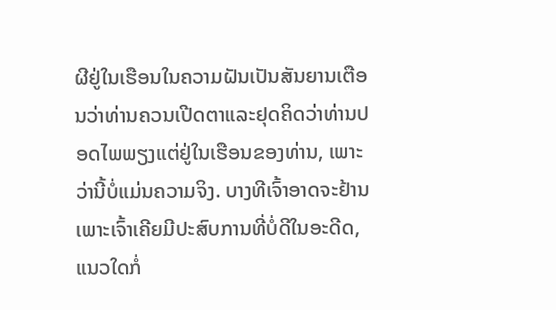ຜີຢູ່ໃນເຮືອນໃນຄວາມຝັນເປັນສັນຍານເຕືອນວ່າທ່ານຄວນເປີດຕາແລະຢຸດຄິດວ່າທ່ານປອດໄພພຽງແຕ່ຢູ່ໃນເຮືອນຂອງທ່ານ, ເພາະວ່ານີ້ບໍ່ແມ່ນຄວາມຈິງ. ບາງທີເຈົ້າອາດຈະຢ້ານເພາະເຈົ້າເຄີຍມີປະສົບການທີ່ບໍ່ດີໃນອະດີດ, ແນວໃດກໍ່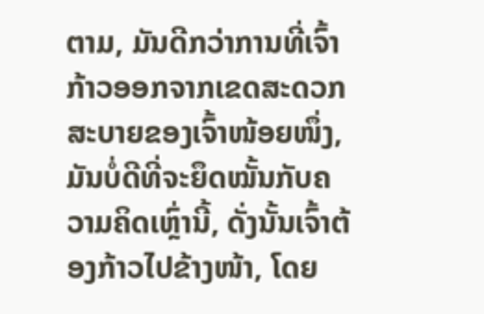ຕາມ, ມັນດີກວ່າການທີ່ເຈົ້າກ້າວອອກຈາກເຂດສະດວກສະບາຍຂອງເຈົ້າໜ້ອຍໜຶ່ງ, ມັນບໍ່ດີທີ່ຈະຍຶດໝັ້ນກັບຄວາມຄິດເຫຼົ່ານີ້, ດັ່ງນັ້ນເຈົ້າຕ້ອງກ້າວໄປຂ້າງໜ້າ, ໂດຍ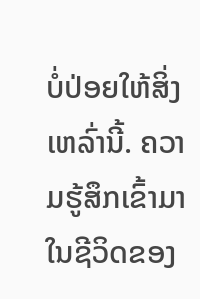ບໍ່ປ່ອຍໃຫ້ສິ່ງເຫລົ່ານີ້. ຄວາມຮູ້ສຶກເຂົ້າມາໃນຊີວິດຂອງ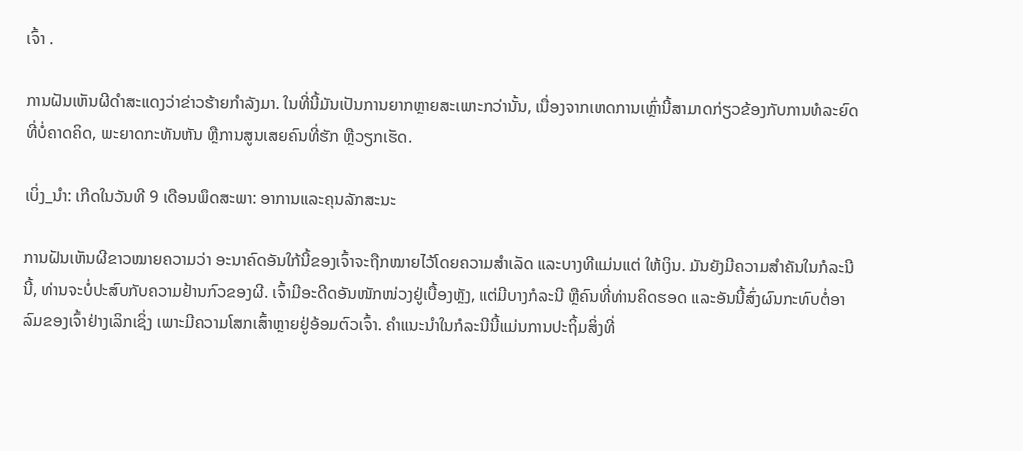ເຈົ້າ .

ການຝັນເຫັນຜີດຳສະແດງວ່າຂ່າວຮ້າຍກຳລັງມາ. ໃນທີ່ນີ້ມັນເປັນການຍາກຫຼາຍສະເພາະກວ່ານັ້ນ, ເນື່ອງຈາກເຫດການເຫຼົ່ານີ້ສາມາດກ່ຽວຂ້ອງກັບການທໍລະຍົດທີ່ບໍ່ຄາດຄິດ, ພະຍາດກະທັນຫັນ ຫຼືການສູນເສຍຄົນທີ່ຮັກ ຫຼືວຽກເຮັດ.

ເບິ່ງ_ນຳ: ເກີດໃນວັນທີ 9 ເດືອນພຶດສະພາ: ອາການແລະຄຸນລັກສະນະ

ການຝັນເຫັນຜີຂາວໝາຍຄວາມວ່າ ອະນາຄົດອັນໃກ້ນີ້ຂອງເຈົ້າຈະຖືກໝາຍໄວ້ໂດຍຄວາມສຳເລັດ ແລະບາງທີແມ່ນແຕ່ ໃຫ້ເງິນ. ມັນຍັງມີຄວາມສໍາຄັນໃນກໍລະນີນີ້, ທ່ານຈະບໍ່ປະສົບກັບຄວາມຢ້ານກົວຂອງຜີ. ເຈົ້າມີອະດີດອັນໜັກໜ່ວງຢູ່ເບື້ອງຫຼັງ, ແຕ່ມີບາງກໍລະນີ ຫຼືຄົນທີ່ທ່ານຄິດຮອດ ແລະອັນນີ້ສົ່ງຜົນກະທົບຕໍ່ອາລົມຂອງເຈົ້າຢ່າງເລິກເຊິ່ງ ເພາະມີຄວາມໂສກເສົ້າຫຼາຍຢູ່ອ້ອມຕົວເຈົ້າ. ຄໍາແນະນໍາໃນກໍລະນີນີ້ແມ່ນການປະຖິ້ມສິ່ງທີ່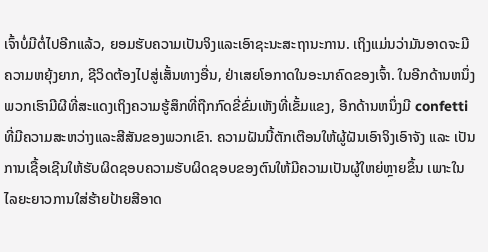ເຈົ້າບໍ່ມີຕໍ່ໄປອີກແລ້ວ, ຍອມຮັບຄວາມເປັນຈິງແລະເອົາຊະນະສະຖານະການ. ເຖິງແມ່ນວ່າມັນອາດຈະມີຄວາມຫຍຸ້ງຍາກ, ຊີວິດຕ້ອງໄປສູ່ເສັ້ນທາງອື່ນ, ຢ່າເສຍໂອກາດໃນອະນາຄົດຂອງເຈົ້າ. ໃນອີກດ້ານຫນຶ່ງພວກເຮົາມີຜີທີ່ສະແດງເຖິງຄວາມຮູ້ສຶກທີ່ຖືກກົດຂີ່ຂົ່ມເຫັງທີ່ເຂັ້ມແຂງ, ອີກດ້ານຫນຶ່ງມີ confetti ທີ່ມີຄວາມສະຫວ່າງແລະສີສັນຂອງພວກເຂົາ. ຄວາມຝັນນີ້ຕັກເຕືອນໃຫ້ຜູ້ຝັນເອົາຈິງເອົາຈັງ ແລະ ເປັນການເຊື້ອເຊີນໃຫ້ຮັບຜິດຊອບຄວາມຮັບຜິດຊອບຂອງຕົນໃຫ້ມີຄວາມເປັນຜູ້ໃຫຍ່ຫຼາຍຂຶ້ນ ເພາະໃນໄລຍະຍາວການໃສ່ຮ້າຍປ້າຍສີອາດ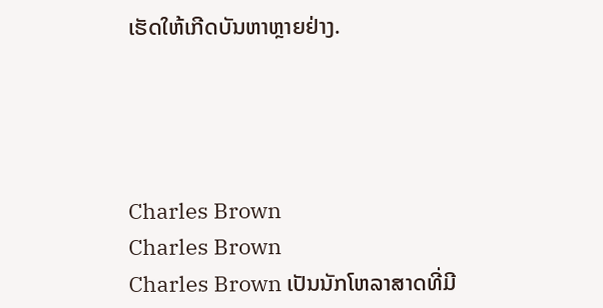ເຮັດໃຫ້ເກີດບັນຫາຫຼາຍຢ່າງ.




Charles Brown
Charles Brown
Charles Brown ເປັນນັກໂຫລາສາດທີ່ມີ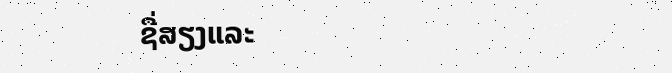ຊື່ສຽງແລະ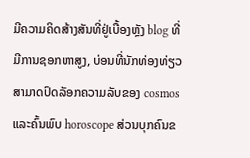ມີຄວາມຄິດສ້າງສັນທີ່ຢູ່ເບື້ອງຫຼັງ blog ທີ່ມີການຊອກຫາສູງ, ບ່ອນທີ່ນັກທ່ອງທ່ຽວສາມາດປົດລັອກຄວາມລັບຂອງ cosmos ແລະຄົ້ນພົບ horoscope ສ່ວນບຸກຄົນຂ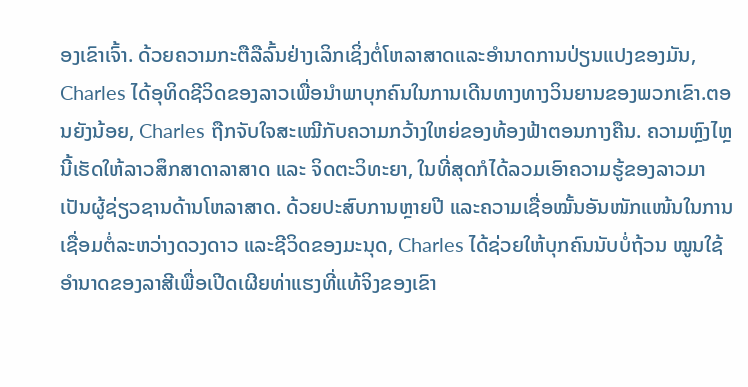ອງເຂົາເຈົ້າ. ດ້ວຍຄວາມກະຕືລືລົ້ນຢ່າງເລິກເຊິ່ງຕໍ່ໂຫລາສາດແລະອໍານາດການປ່ຽນແປງຂອງມັນ, Charles ໄດ້ອຸທິດຊີວິດຂອງລາວເພື່ອນໍາພາບຸກຄົນໃນການເດີນທາງທາງວິນຍານຂອງພວກເຂົາ.ຕອນຍັງນ້ອຍ, Charles ຖືກຈັບໃຈສະເໝີກັບຄວາມກວ້າງໃຫຍ່ຂອງທ້ອງຟ້າຕອນກາງຄືນ. ຄວາມຫຼົງໄຫຼນີ້ເຮັດໃຫ້ລາວສຶກສາດາລາສາດ ແລະ ຈິດຕະວິທະຍາ, ໃນທີ່ສຸດກໍໄດ້ລວມເອົາຄວາມຮູ້ຂອງລາວມາເປັນຜູ້ຊ່ຽວຊານດ້ານໂຫລາສາດ. ດ້ວຍປະສົບການຫຼາຍປີ ແລະຄວາມເຊື່ອໝັ້ນອັນໜັກແໜ້ນໃນການເຊື່ອມຕໍ່ລະຫວ່າງດວງດາວ ແລະຊີວິດຂອງມະນຸດ, Charles ໄດ້ຊ່ວຍໃຫ້ບຸກຄົນນັບບໍ່ຖ້ວນ ໝູນໃຊ້ອຳນາດຂອງລາສີເພື່ອເປີດເຜີຍທ່າແຮງທີ່ແທ້ຈິງຂອງເຂົາ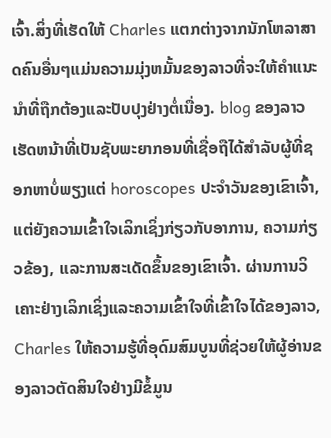ເຈົ້າ.ສິ່ງທີ່ເຮັດໃຫ້ Charles ແຕກຕ່າງຈາກນັກໂຫລາສາດຄົນອື່ນໆແມ່ນຄວາມມຸ່ງຫມັ້ນຂອງລາວທີ່ຈະໃຫ້ຄໍາແນະນໍາທີ່ຖືກຕ້ອງແລະປັບປຸງຢ່າງຕໍ່ເນື່ອງ. blog ຂອງລາວເຮັດຫນ້າທີ່ເປັນຊັບພະຍາກອນທີ່ເຊື່ອຖືໄດ້ສໍາລັບຜູ້ທີ່ຊອກຫາບໍ່ພຽງແຕ່ horoscopes ປະຈໍາວັນຂອງເຂົາເຈົ້າ, ແຕ່ຍັງຄວາມເຂົ້າໃຈເລິກເຊິ່ງກ່ຽວກັບອາການ, ຄວາມກ່ຽວຂ້ອງ, ແລະການສະເດັດຂຶ້ນຂອງເຂົາເຈົ້າ. ຜ່ານການວິເຄາະຢ່າງເລິກເຊິ່ງແລະຄວາມເຂົ້າໃຈທີ່ເຂົ້າໃຈໄດ້ຂອງລາວ, Charles ໃຫ້ຄວາມຮູ້ທີ່ອຸດົມສົມບູນທີ່ຊ່ວຍໃຫ້ຜູ້ອ່ານຂອງລາວຕັດສິນໃຈຢ່າງມີຂໍ້ມູນ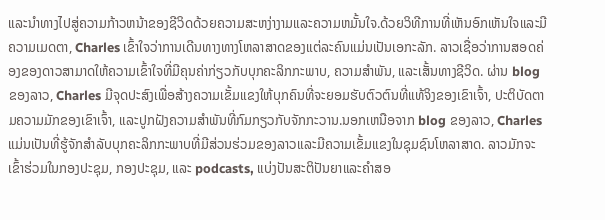ແລະນໍາທາງໄປສູ່ຄວາມກ້າວຫນ້າຂອງຊີວິດດ້ວຍຄວາມສະຫງ່າງາມແລະຄວາມຫມັ້ນໃຈ.ດ້ວຍວິທີການທີ່ເຫັນອົກເຫັນໃຈແລະມີຄວາມເມດຕາ, Charles ເຂົ້າໃຈວ່າການເດີນທາງທາງໂຫລາສາດຂອງແຕ່ລະຄົນແມ່ນເປັນເອກະລັກ. ລາວເຊື່ອວ່າການສອດຄ່ອງຂອງດາວສາມາດໃຫ້ຄວາມເຂົ້າໃຈທີ່ມີຄຸນຄ່າກ່ຽວກັບບຸກຄະລິກກະພາບ, ຄວາມສໍາພັນ, ແລະເສັ້ນທາງຊີວິດ. ຜ່ານ blog ຂອງລາວ, Charles ມີຈຸດປະສົງເພື່ອສ້າງຄວາມເຂັ້ມແຂງໃຫ້ບຸກຄົນທີ່ຈະຍອມຮັບຕົວຕົນທີ່ແທ້ຈິງຂອງເຂົາເຈົ້າ, ປະຕິບັດຕາມຄວາມມັກຂອງເຂົາເຈົ້າ, ແລະປູກຝັງຄວາມສໍາພັນທີ່ກົມກຽວກັບຈັກກະວານ.ນອກເຫນືອຈາກ blog ຂອງລາວ, Charles ແມ່ນເປັນທີ່ຮູ້ຈັກສໍາລັບບຸກຄະລິກກະພາບທີ່ມີສ່ວນຮ່ວມຂອງລາວແລະມີຄວາມເຂັ້ມແຂງໃນຊຸມຊົນໂຫລາສາດ. ລາວມັກຈະເຂົ້າຮ່ວມໃນກອງປະຊຸມ, ກອງປະຊຸມ, ແລະ podcasts, ແບ່ງປັນສະຕິປັນຍາແລະຄໍາສອ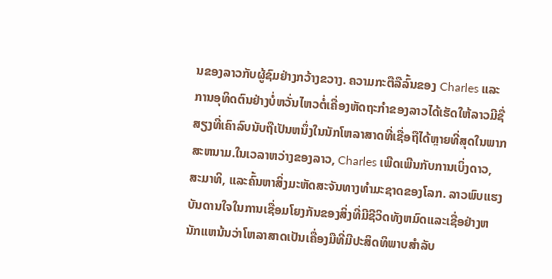ນຂອງລາວກັບຜູ້ຊົມຢ່າງກວ້າງຂວາງ. ຄວາມກະຕືລືລົ້ນຂອງ Charles ແລະການອຸທິດຕົນຢ່າງບໍ່ຫວັ່ນໄຫວຕໍ່ເຄື່ອງຫັດຖະກໍາຂອງລາວໄດ້ເຮັດໃຫ້ລາວມີຊື່ສຽງທີ່ເຄົາລົບນັບຖືເປັນຫນຶ່ງໃນນັກໂຫລາສາດທີ່ເຊື່ອຖືໄດ້ຫຼາຍທີ່ສຸດໃນພາກສະຫນາມ.ໃນເວລາຫວ່າງຂອງລາວ, Charles ເພີດເພີນກັບການເບິ່ງດາວ, ສະມາທິ, ແລະຄົ້ນຫາສິ່ງມະຫັດສະຈັນທາງທໍາມະຊາດຂອງໂລກ. ລາວພົບແຮງບັນດານໃຈໃນການເຊື່ອມໂຍງກັນຂອງສິ່ງທີ່ມີຊີວິດທັງຫມົດແລະເຊື່ອຢ່າງຫນັກແຫນ້ນວ່າໂຫລາສາດເປັນເຄື່ອງມືທີ່ມີປະສິດທິພາບສໍາລັບ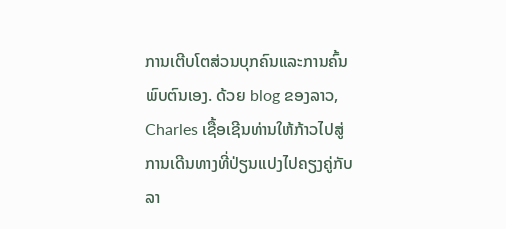ການເຕີບໂຕສ່ວນບຸກຄົນແລະການຄົ້ນພົບຕົນເອງ. ດ້ວຍ blog ຂອງລາວ, Charles ເຊື້ອເຊີນທ່ານໃຫ້ກ້າວໄປສູ່ການເດີນທາງທີ່ປ່ຽນແປງໄປຄຽງຄູ່ກັບລາ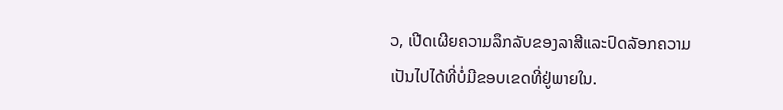ວ, ເປີດເຜີຍຄວາມລຶກລັບຂອງລາສີແລະປົດລັອກຄວາມເປັນໄປໄດ້ທີ່ບໍ່ມີຂອບເຂດທີ່ຢູ່ພາຍໃນ.